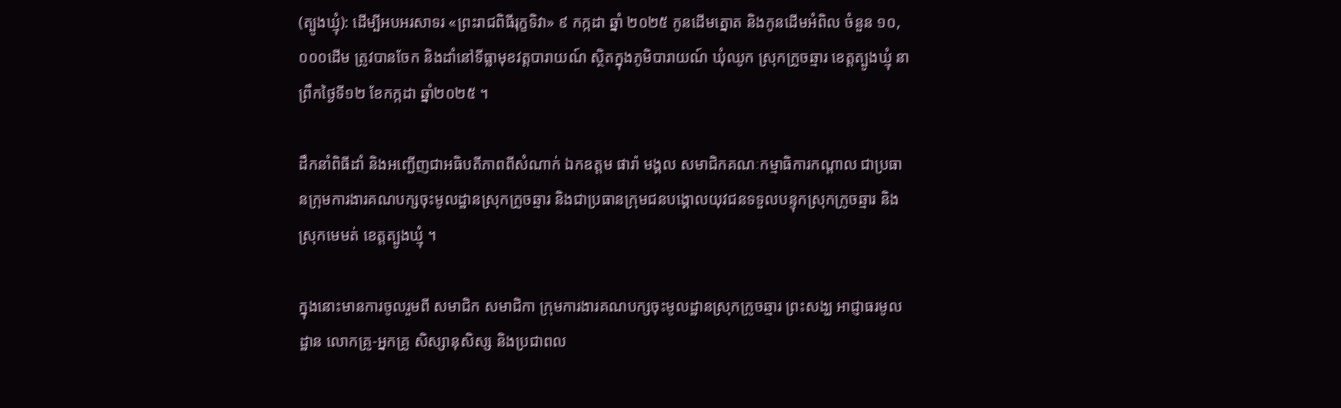(ត្បូងឃ្មុំ): ដើម្បីអបអរសាទរ «ព្រះរាជពិធីរុក្ខទិវា» ៩ កក្កដា ឆ្នាំ ២០២៥ កូនដើមត្នោត និងកូនដើមអំពិល ចំនួន ១០,០០០ដើម ត្រូវបានចែក និងដាំនៅទីធ្លាមុខវត្តបារាយណ៍ ស្ថិតក្នុងភូមិបារាយណ៍ ឃុំឈូក ស្រុកក្រូចឆ្មារ ខេត្តត្បូងឃ្មុំ នាព្រឹកថ្ងៃទី១២ ខែកក្កដា ឆ្នាំ២០២៥ ។

ដឹកនាំពិធីដាំ និងអញ្ជើញជាអធិបតីភាពពីសំណាក់ ឯកឧត្តម ផារ៉ា មង្គល សមាជិកគណៈកម្មាធិការកណ្តាល ជាប្រធានក្រុមការងារគណបក្សចុះមូលដ្ឋានស្រុកក្រូចឆ្មារ និងជាប្រធានក្រុមជនបង្គោលយុវជនទទួលបន្ទុកស្រុកក្រូចឆ្មារ និងស្រុកមេមត់ ខេត្តត្បូងឃ្មុំ ។

ក្នុងនោះមានការចូលរួមពី សមាជិក សមាជិកា ក្រុមការងារគណបក្សចុះមូលដ្ឋានស្រុកក្រូចឆ្មារ ព្រះសង្ឃ អាជ្ញាធរមូលដ្ឋាន លោកគ្រូ-អ្នកគ្រូ សិស្សានុសិស្ស និងប្រជាពល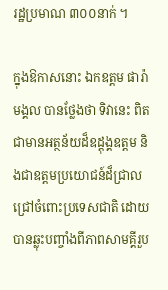រដ្ឋប្រមាណ ៣០០នាក់ ។

ក្នុងឱកាសនោះ ឯកឧត្តម ផារ៉ា មង្គល បានថ្លែងថា ទិវានេះ ពិតជាមានអត្ថន័យដ៏ឧដ្តុង្គឧត្តម និងជាឧត្តមប្រយោជន៍ដ៏ជ្រាលជ្រៅចំពោះប្រទេសជាតិ ដោយបានឆ្លុះបញ្ចាំងពីភាពសាមគ្គីរួប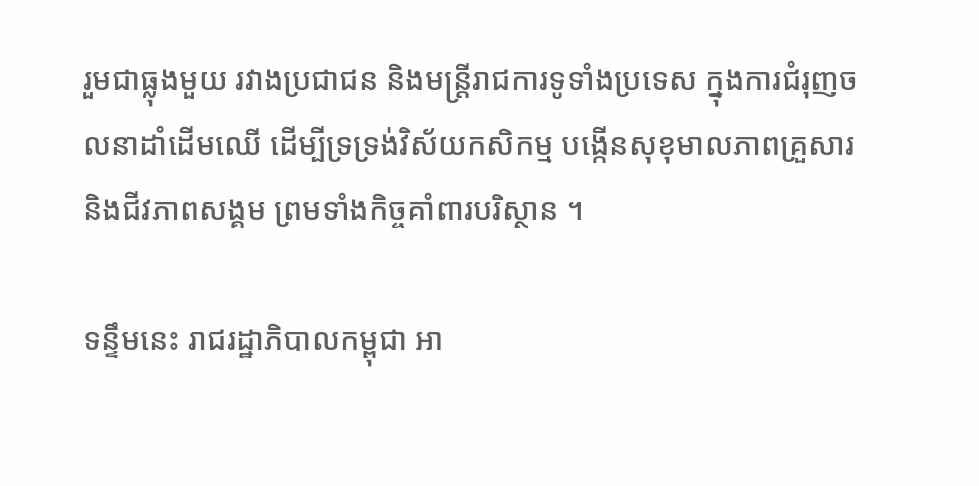រួមជាធ្លុងមួយ រវាងប្រជាជន និងមន្រ្តីរាជការទូទាំងប្រទេស ក្នុងការជំរុញចលនាដាំដើមឈើ ដើម្បីទ្រទ្រង់វិស័យកសិកម្ម បង្កើនសុខុមាលភាពគ្រួសារ និងជីវភាពសង្គម ព្រមទាំងកិច្ចគាំពារបរិស្ថាន ។

ទន្ទឹមនេះ រាជរដ្ឋាភិបាលកម្ពុជា អា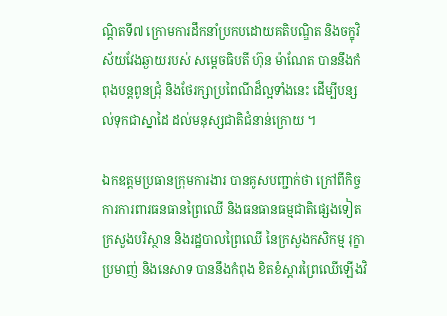ណ្តិតទី៧ ក្រោមការដឹកនាំប្រកបដោយគតិបណ្ឌិត និងចក្ខុវិស័យវែងឆ្ងាយរបស់ សម្ដេចធិបតី ហ៊ុន ម៉ាណែត បាននឹងកំពុងបន្តពូនជ្រុំ និងថែរក្សាប្រពៃណីដ៏ល្អទាំងនេះ ដើម្បីបន្សល់ទុកជាស្នាដៃ ដល់មនុស្សជាតិជំនាន់ក្រោយ ។

ឯកឧត្តមប្រធានក្រុមការងារ បានគូសបញ្ជាក់ថា ក្រៅពីកិច្ចការការពារធនធានព្រៃឈើ និងធនធានធម្មជាតិផ្សេងទៀត ក្រសួងបរិស្ថាន និងរដ្ឋបាលព្រៃឈើ នៃក្រសួងកសិកម្ម រុក្ខាប្រមាញ់ និងនេសាទ បាននឹងកំពុង ខិតខំស្តារព្រៃឈើឡើងវិ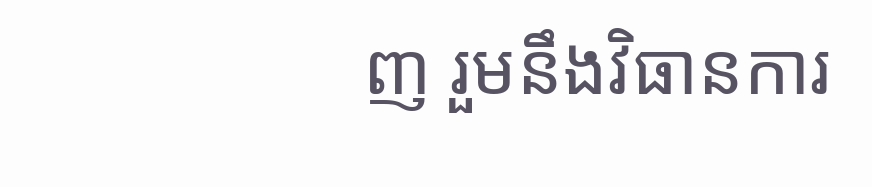ញ រួមនឹងវិធានការ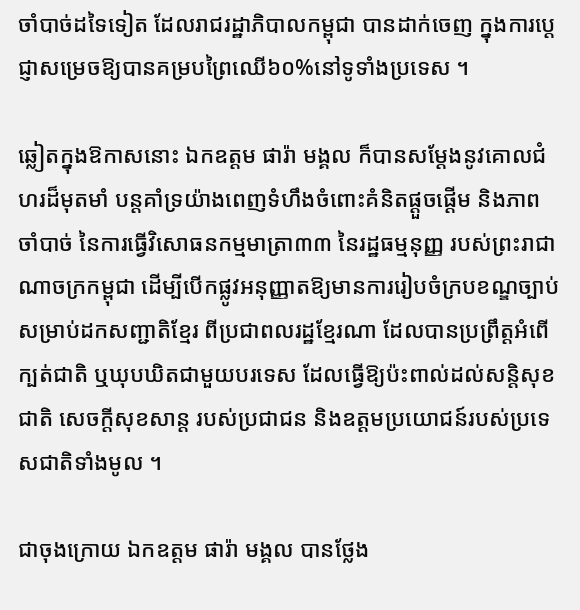ចាំបាច់ដទៃទៀត ដែលរាជរដ្ឋាភិបាលកម្ពុជា បានដាក់ចេញ ក្នុងការប្តេជ្ញាសម្រេចឱ្យបានគម្របព្រៃឈើ៦០%នៅទូទាំងប្រទេស ។

ឆ្លៀតក្នុងឱកាសនោះ ឯកឧត្តម ផារ៉ា មង្គល ក៏បានសម្ដែងនូវគោលជំហរដ៏មុតមាំ បន្តគាំទ្រយ៉ាងពេញទំហឹងចំពោះគំនិតផ្ដួចផ្ដើម និងភាពចាំបាច់ នៃការធ្វើវិសោធនកម្មមាត្រា៣៣ នៃរដ្ឋធម្មនុញ្ញ របស់ព្រះរាជាណាចក្រកម្ពុជា ដើម្បីបើកផ្លូវអនុញ្ញាតឱ្យមានការរៀបចំក្របខណ្ឌច្បាប់ សម្រាប់ដកសញ្ជាតិខ្មែរ ពីប្រជាពលរដ្ឋខ្មែរណា ដែលបានប្រព្រឹត្តអំពើក្បត់ជាតិ ឬឃុបឃិតជាមួយបរទេស ដែលធ្វើឱ្យប៉ះពាល់ដល់សន្តិសុខជាតិ សេចក្តីសុខសាន្ត របស់ប្រជាជន និងឧត្តមប្រយោជន៍របស់ប្រទេសជាតិទាំងមូល ។

ជាចុងក្រោយ ឯកឧត្តម ផារ៉ា មង្គល បានថ្លែង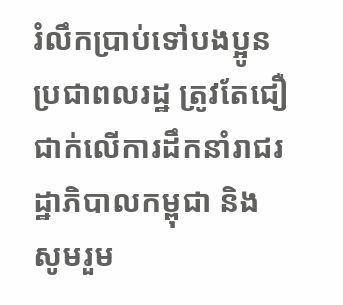រំលឹកប្រាប់ទៅបងប្អូនប្រជាពលរដ្ឋ ត្រូវតែជឿជាក់លើការដឹកនាំរាជរដ្ឋាភិបាលកម្ពុជា និងសូមរួម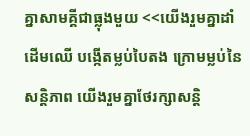គ្នាសាមគ្គីជាធ្លុងមួយ <<យើងរួមគ្នាដាំដើមឈើ បង្កើតម្លប់បៃតង ក្រោមម្លប់នៃសន្តិភាព យើងរួមគ្នាថែរក្សាសន្តិ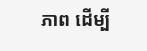ភាព ដើម្បី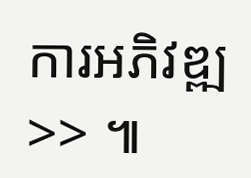ការអភិវឌ្ឍ>> ៕